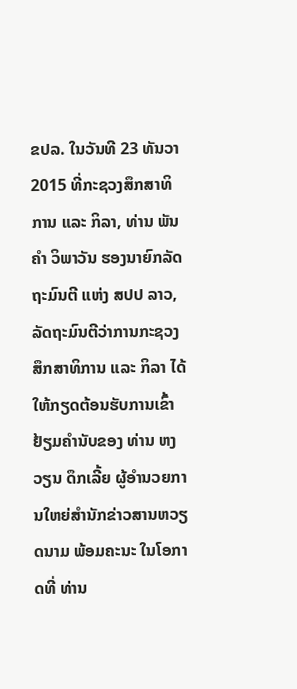ຂປລ. ໃນວັນທີ 23 ທັນວາ 2015 ທີ່ກະຊວງສຶກສາທິການ ແລະ ກິລາ, ທ່ານ ພັນຄໍາ ວິພາວັນ ຮອງນາຍົກລັດຖະມົນຕີ ແຫ່ງ ສປປ ລາວ, ລັດຖະມົນຕີວ່າການກະຊວງສຶກສາທິການ ແລະ ກິລາ ໄດ້ໃຫ້ກຽດຕ້ອນຮັບການເຂົ້າຢ້ຽມຄຳນັບຂອງ ທ່ານ ຫງວຽນ ດຶກເລີ້ຍ ຜູ້ອໍານວຍການໃຫຍ່ສໍານັກຂ່າວສານຫວຽດນາມ ພ້ອມຄະນະ ໃນໂອກາດທີ່ ທ່ານ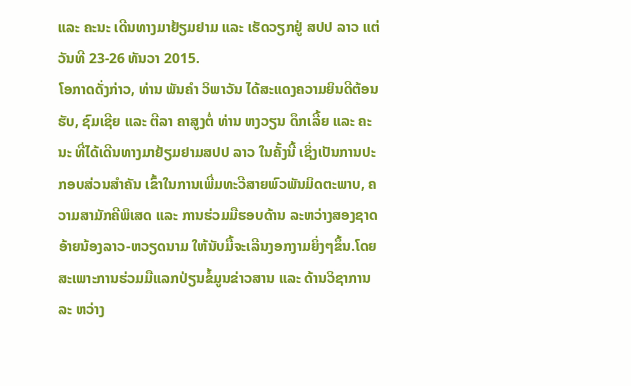ແລະ ຄະນະ ເດີນທາງມາຢ້ຽມຢາມ ແລະ ເຮັດວຽກຢູ່ ສປປ ລາວ ແຕ່ວັນທີ 23-26 ທັນວາ 2015.
ໂອກາດດັ່ງກ່າວ, ທ່ານ ພັນຄໍາ ວິພາວັນ ໄດ້ສະແດງຄວາມຍິນດີຕ້ອນຮັບ, ຊົມເຊີຍ ແລະ ຕີລາ ຄາສູງຕໍ່ ທ່ານ ຫງວຽນ ດຶກເລີ້ຍ ແລະ ຄະນະ ທີ່ໄດ້ເດີນທາງມາຢ້ຽມຢາມສປປ ລາວ ໃນຄັ້ງນີ້ ເຊິ່ງເປັນການປະກອບສ່ວນສໍາຄັນ ເຂົ້າໃນການເພີ່ມທະວີສາຍພົວພັນມິດຕະພາບ, ຄວາມສາມັກຄີພິເສດ ແລະ ການຮ່ວມມືຮອບດ້ານ ລະຫວ່າງສອງຊາດອ້າຍນ້ອງລາວ-ຫວຽດນາມ ໃຫ້ນັບມື້ຈະເລີນງອກງາມຍິ່ງໆຂຶ້ນ.ໂດຍສະເພາະການຮ່ວມມືແລກປ່ຽນຂໍ້ມູນຂ່າວສານ ແລະ ດ້ານວິຊາການລະ ຫວ່າງ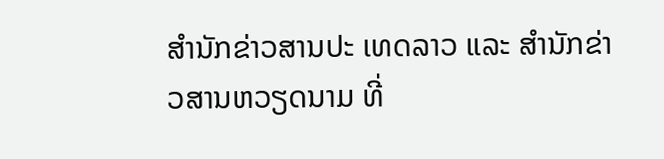ສໍານັກຂ່າວສານປະ ເທດລາວ ແລະ ສໍານັກຂ່າວສານຫວຽດນາມ ທີ່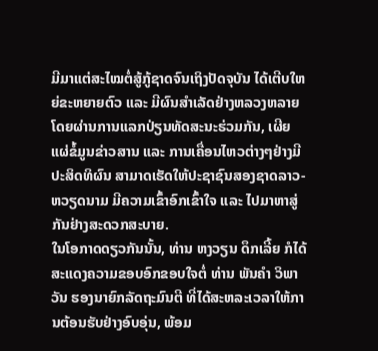ມີມາແຕ່ສະໄໝຕໍ່ສູ້ກູ້ຊາດຈົນເຖິງປັດຈຸບັນ ໄດ້ເຕີບໃຫຍ່ຂະຫຍາຍຕົວ ແລະ ມີຜົນສໍາເລັດຢ່າງຫລວງຫລາຍ ໂດຍຜ່ານການແລກປ່ຽນທັດສະນະຮ່ວມກັນ, ເຜີຍ ແຜ່ຂໍ້ມູນຂ່າວສານ ແລະ ການເຄື່ອນໄຫວຕ່າງໆຢ່າງມີປະສິດທິຜົນ ສາມາດເຮັດໃຫ້ປະຊາຊົນສອງຊາດລາວ-ຫວຽດນາມ ມີຄວາມເຂົ້າອົກເຂົ້າໃຈ ແລະ ໄປມາຫາສູ່ກັນຢ່າງສະດວກສະບາຍ.
ໃນໂອກາດດຽວກັນນັ້ນ, ທ່ານ ຫງວຽນ ດຶກເລີ້ຍ ກໍໄດ້ສະແດງຄວາມຂອບອົກຂອບໃຈຕໍ່ ທ່ານ ພັນຄໍາ ວິພາວັນ ຮອງນາຍົກລັດຖະມົນຕີ ທີ່ໄດ້ສະຫລະເວລາໃຫ້ການຕ້ອນຮັບຢ່າງອົບອຸ່ນ, ພ້ອມ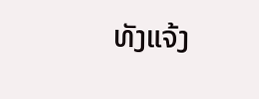ທັງແຈ້ງ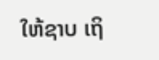ໃຫ້ຊາບ ເຖິ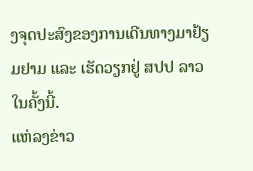ງຈຸດປະສົງຂອງການເດີນທາງມາຢ້ຽມຢາມ ແລະ ເຮັດວຽກຢູ່ ສປປ ລາວໃນຄັ້ງນີ້.
ແຫ່ລງຂ່າວ